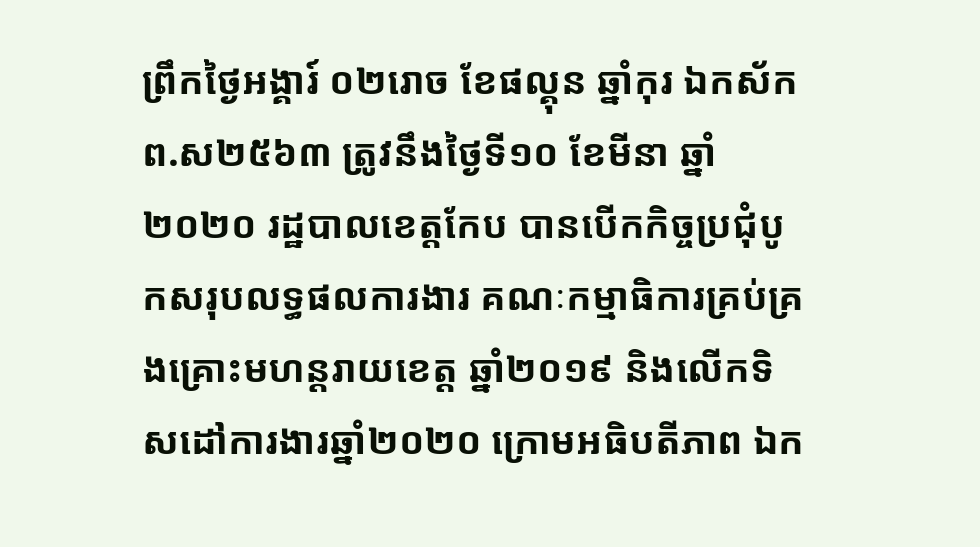ព្រឹកថ្ងៃអង្គារ៍ ០២រោច ខែផល្គុន ឆ្នាំកុរ ឯកស័ក ព.ស២៥៦៣ ត្រូវនឹងថ្ងៃទី១០ ខែមីនា ឆ្នាំ ២០២០ រដ្ឋបាលខេត្តកែប បានបើកកិច្ចប្រជុំបូកសរុបលទ្ធផលការងារ គណៈកម្មាធិការគ្រប់គ្រងគ្រោះមហន្តរាយខេត្ត ឆ្នាំ២០១៩ និងលើកទិសដៅការងារឆ្នាំ២០២០ ក្រោមអធិបតីភាព ឯក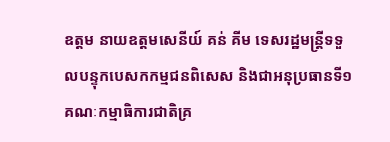ឧត្តម នាយឧត្តមសេនីយ៍ គន់ គីម ទេសរដ្ឋមន្ត្រីទទួលបន្ទុកបេសកកម្មជនពិសេស និងជាអនុប្រធានទី១ គណៈកម្មាធិការជាតិគ្រ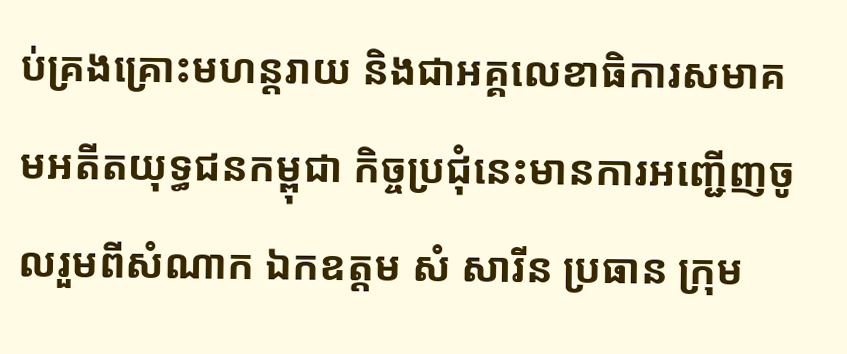ប់គ្រងគ្រោះមហន្តរាយ និងជាអគ្គលេខាធិការសមាគមអតីតយុទ្ធជនកម្ពុជា កិច្ចប្រជុំនេះមានការអញ្ជើញចូលរួមពីសំណាក ឯកឧត្តម សំ សារីន ប្រធាន ក្រុម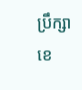ប្រឹក្សា ខេ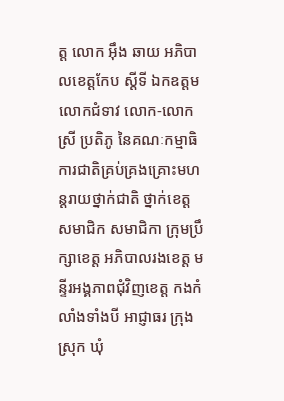ត្ត លោក អុឹង ឆាយ អភិបាលខេត្តកែប ស្ដីទី ឯកឧត្តម លោកជំទាវ លោក-លោកស្រី ប្រតិភូ នៃគណៈកម្មាធិការជាតិគ្រប់គ្រងគ្រោះមហន្តរាយថ្នាក់ជាតិ ថ្នាក់ខេត្ត សមាជិក សមាជិកា ក្រុមប្រឹក្សាខេត្ត អភិបាលរងខេត្ត មន្ទីរអង្គភាពជុំវិញខេត្ត កងកំលាំងទាំងបី អាជ្ញាធរ ក្រុង ស្រុក ឃុំ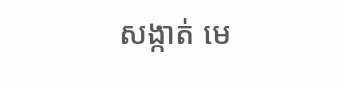សង្កាត់ មេ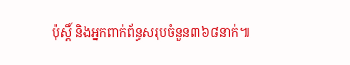ប៉ុស្តិ៍ និងអ្នកពាក់ព័ន្ធសរុបចំនួន៣៦៨នាក់៕